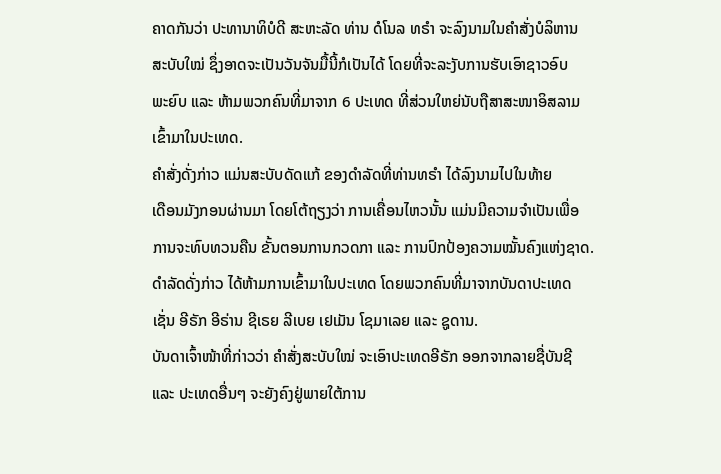ຄາດກັນວ່າ ປະທານາທິບໍດີ ສະຫະລັດ ທ່ານ ດໍໂນລ ທຣຳ ຈະລົງນາມໃນຄຳສັ່ງບໍລິຫານ
ສະບັບໃໝ່ ຊຶ່ງອາດຈະເປັນວັນຈັນມື້ນີ້ກໍເປັນໄດ້ ໂດຍທີ່ຈະລະງັບການຮັບເອົາຊາວອົບ
ພະຍົບ ແລະ ຫ້າມພວກຄົນທີ່ມາຈາກ 6 ປະເທດ ທີ່ສ່ວນໃຫຍ່ນັບຖືສາສະໜາອິສລາມ
ເຂົ້າມາໃນປະເທດ.
ຄຳສັ່ງດັ່ງກ່າວ ແມ່ນສະບັບດັດແກ້ ຂອງດຳລັດທີ່ທ່ານທຣຳ ໄດ້ລົງນາມໄປໃນທ້າຍ
ເດືອນມັງກອນຜ່ານມາ ໂດຍໂຕ້ຖຽງວ່າ ການເຄື່ອນໄຫວນັ້ນ ແມ່ນມີຄວາມຈຳເປັນເພື່ອ
ການຈະທົບທວນຄືນ ຂັ້ນຕອນການກວດກາ ແລະ ການປົກປ້ອງຄວາມໝັ້ນຄົງແຫ່ງຊາດ.
ດຳລັດດັ່ງກ່າວ ໄດ້ຫ້າມການເຂົ້າມາໃນປະເທດ ໂດຍພວກຄົນທີ່ມາຈາກບັນດາປະເທດ
ເຊັ່ນ ອີຣັກ ອີຣ່ານ ຊີເຣຍ ລີເບຍ ເຢເມັນ ໂຊມາເລຍ ແລະ ຊູດານ.
ບັນດາເຈົ້າໜ້າທີ່ກ່າວວ່າ ຄຳສັ່ງສະບັບໃໝ່ ຈະເອົາປະເທດອີຣັກ ອອກຈາກລາຍຊື່ບັນຊີ
ແລະ ປະເທດອື່ນໆ ຈະຍັງຄົງຢູ່ພາຍໃຕ້ການ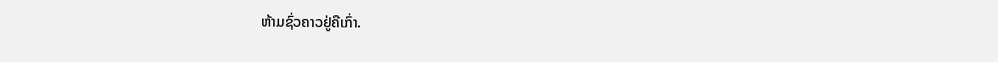ຫ້າມຊົ່ວຄາວຢູ່ຄືເກົ່າ.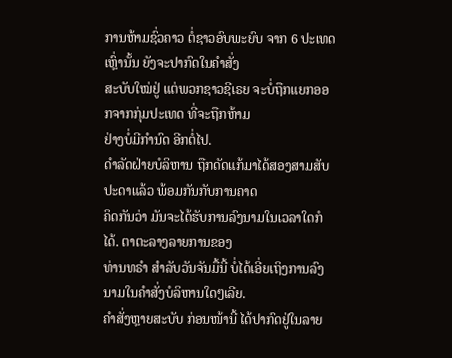ການຫ້າມຊົ່ວຄາວ ຕໍ່ຊາວອົບພະຍົບ ຈາກ 6 ປະເທດເຫຼົ່ານັ້ນ ຍັງຈະປາກົດໃນຄຳສັ່ງ
ສະບັບໃໝ່ຢູ່ ແຕ່ພວກຊາວຊີເຣຍ ຈະບໍ່ຖືກແຍກອອກຈາກກຸ່ມປະເທດ ທີ່ຈະຖືກຫ້າມ
ຢ່າງບໍ່ມີກຳນົດ ອີກຕໍ່ໄປ.
ດຳລັດຝ່າຍບໍລິຫານ ຖືກດັດແກ້ມາໄດ້ສອງສາມສັບປະດາແລ້ວ ພ້ອມກັນກັບການຄາດ
ຄິດກັນວ່າ ມັນຈະໄດ້ຮັບການລົງນາມໃນເວລາໃດກໍໄດ້. ຕາຕະລາງລາຍການຂອງ
ທ່ານທຣຳ ສຳລັບວັນຈັນມື້ນີ້ ບໍ່ໄດ້ເອີ່ຍເຖິງການລົງນາມໃນຄຳສັ່ງບໍລິຫານໃດໆເລີຍ.
ຄຳສັ່ງຫຼາຍສະບັບ ກ່ອນໜ້ານີ້ ໄດ້ປາກົດຢູ່ໃນລາຍ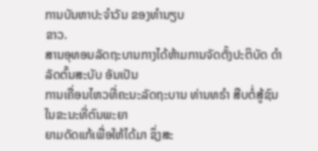ການບັນຫາປະຈຳວັນ ຂອງທຳນຽບ
ຂາວ.
ສານອຸທອນລັດຖະບານກາງໄດ້ຫ້າມການຈັດຕັ້ງປະຕິບັດ ດຳລັດຕົ້ນສະບັບ ອັນເປັນ
ການເຄື່ອນໄຫວທີ່ຄະນະລັດຖະບານ ທ່ານທຣຳ ສືບຕໍ່ສູ້ຊົນ ໃນຂະນະທີ່ຕົນພະຍາ
ຍາມດັດແກ້ເພື່ອໃຫ້ໄດ້ມາ ຊຶ່ງສະ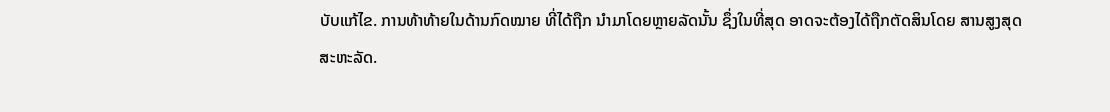ບັບແກ້ໄຂ. ການທ້າທ້າຍໃນດ້ານກົດໝາຍ ທີ່ໄດ້ຖືກ ນຳມາໂດຍຫຼາຍລັດນັ້ນ ຊຶ່ງໃນທີ່ສຸດ ອາດຈະຕ້ອງໄດ້ຖືກຕັດສິນໂດຍ ສານສູງສຸດ
ສະຫະລັດ.